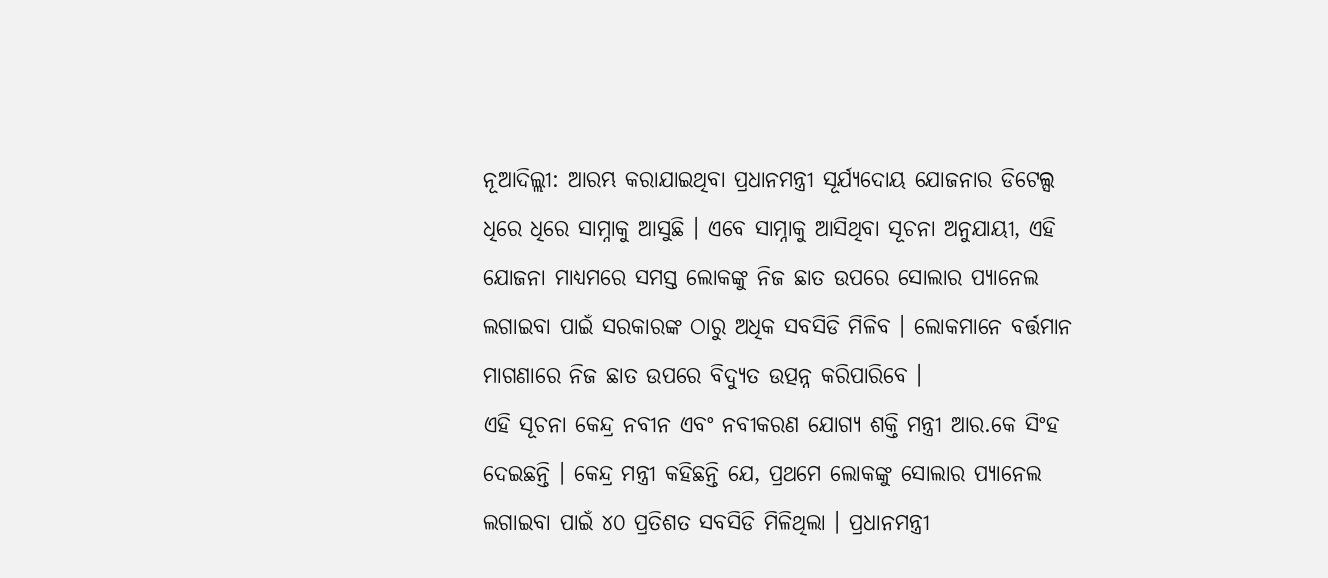ନୂଆଦିଲ୍ଲୀ: ଆରମ୍ଭ କରାଯାଇଥିବା ପ୍ରଧାନମନ୍ତ୍ରୀ ସୂର୍ଯ୍ୟଦୋୟ ଯୋଜନାର ଡିଟେଲ୍ସ ଧିରେ ଧିରେ ସାମ୍ନାକୁ ଆସୁଛି । ଏବେ ସାମ୍ନାକୁ ଆସିଥିବା ସୂଚନା ଅନୁଯାୟୀ, ଏହି ଯୋଜନା ମାଧ୍ୟମରେ ସମସ୍ତ ଲୋକଙ୍କୁ ନିଜ ଛାତ ଉପରେ ସୋଲାର ପ୍ୟାନେଲ ଲଗାଇବା ପାଇଁ ସରକାରଙ୍କ ଠାରୁ ଅଧିକ ସବସିଡି ମିଳିବ । ଲୋକମାନେ ବର୍ତ୍ତମାନ ମାଗଣାରେ ନିଜ ଛାତ ଉପରେ ବିଦ୍ୟୁତ ଉତ୍ପନ୍ନ କରିପାରିବେ ।
ଏହି ସୂଚନା କେନ୍ଦ୍ର ନବୀନ ଏବଂ ନବୀକରଣ ଯୋଗ୍ୟ ଶକ୍ତି ମନ୍ତ୍ରୀ ଆର.କେ ସିଂହ ଦେଇଛନ୍ତି । କେନ୍ଦ୍ର ମନ୍ତ୍ରୀ କହିଛନ୍ତି ଯେ, ପ୍ରଥମେ ଲୋକଙ୍କୁ ସୋଲାର ପ୍ୟାନେଲ ଲଗାଇବା ପାଇଁ ୪୦ ପ୍ରତିଶତ ସବସିଡି ମିଳିଥିଲା । ପ୍ରଧାନମନ୍ତ୍ରୀ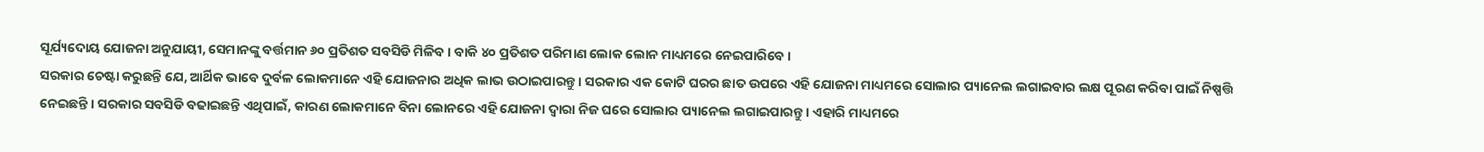ସୂର୍ଯ୍ୟଦୋୟ ଯୋଜନା ଅନୁଯାୟୀ, ସେମାନଙ୍କୁ ବର୍ତ୍ତମାନ ୬୦ ପ୍ରତିଶତ ସବସିଡି ମିଳିବ । ବାକି ୪୦ ପ୍ରତିଶତ ପରିମାଣ ଲୋକ ଲୋନ ମାଧ୍ୟମରେ ନେଇପାରିବେ ।
ସରକାର ଚେଷ୍ଟା କରୁଛନ୍ତି ଯେ, ଆର୍ଥିକ ଭାବେ ଦୁର୍ବଳ ଲୋକମାନେ ଏହି ଯୋଜନାର ଅଧିକ ଲାଭ ଉଠାଇପାରନ୍ତୁ । ସରକାର ଏକ କୋଟି ଘରର ଛାତ ଉପରେ ଏହି ଯୋଜନା ମାଧ୍ୟମରେ ସୋଲାର ପ୍ୟାନେଲ ଲଗାଇବାର ଲକ୍ଷ ପୂରଣ କରିବା ପାଇଁ ନିଷ୍ପତ୍ତି ନେଇଛନ୍ତି । ସରକାର ସବସିଡି ବଢାଇଛନ୍ତି ଏଥିପାଇଁ, କାରଣ ଲୋକମାନେ ବିନା ଲୋନରେ ଏହି ଯୋଜନା ଦ୍ୱାରା ନିଜ ଘରେ ସୋଲାର ପ୍ୟାନେଲ ଲଗାଇପାରନ୍ତୁ । ଏହାରି ମାଧ୍ୟମରେ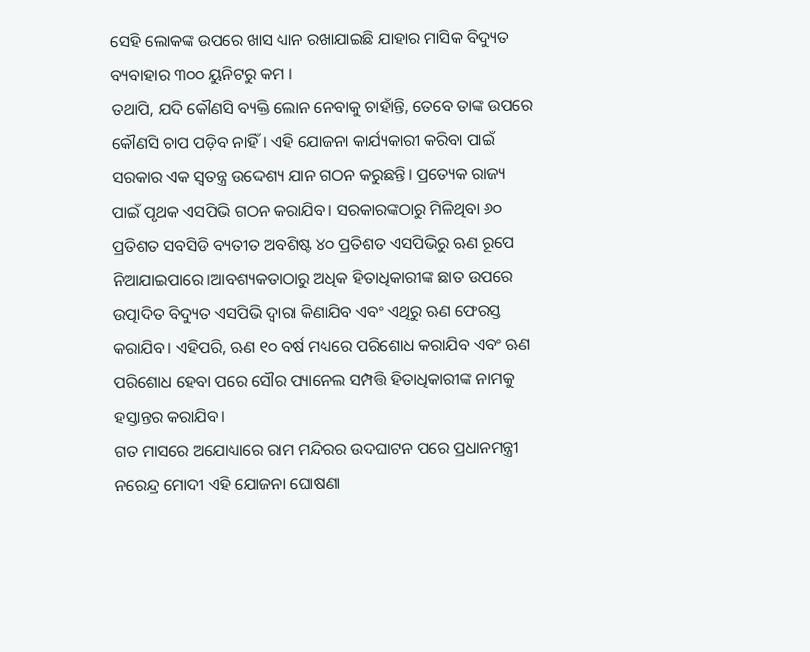ସେହି ଲୋକଙ୍କ ଉପରେ ଖାସ ଧ୍ୟାନ ରଖାଯାଇଛି ଯାହାର ମାସିକ ବିଦ୍ୟୁତ ବ୍ୟବାହାର ୩୦୦ ୟୁନିଟରୁ କମ ।
ତଥାପି, ଯଦି କୌଣସି ବ୍ୟକ୍ତି ଲୋନ ନେବାକୁ ଚାହାଁନ୍ତି, ତେବେ ତାଙ୍କ ଉପରେ କୌଣସି ଚାପ ପଡ଼ିବ ନାହିଁ। ଏହି ଯୋଜନା କାର୍ଯ୍ୟକାରୀ କରିବା ପାଇଁ ସରକାର ଏକ ସ୍ୱତନ୍ତ୍ର ଉଦ୍ଦେଶ୍ୟ ଯାନ ଗଠନ କରୁଛନ୍ତି। ପ୍ରତ୍ୟେକ ରାଜ୍ୟ ପାଇଁ ପୃଥକ ଏସପିଭି ଗଠନ କରାଯିବ। ସରକାରଙ୍କଠାରୁ ମିଳିଥିବା ୬୦ ପ୍ରତିଶତ ସବସିଡି ବ୍ୟତୀତ ଅବଶିଷ୍ଟ ୪୦ ପ୍ରତିଶତ ଏସପିଭିରୁ ଋଣ ରୂପେ ନିଆଯାଇପାରେ।ଆବଶ୍ୟକତାଠାରୁ ଅଧିକ ହିତାଧିକାରୀଙ୍କ ଛାତ ଉପରେ ଉତ୍ପାଦିତ ବିଦ୍ୟୁତ ଏସପିଭି ଦ୍ୱାରା କିଣାଯିବ ଏବଂ ଏଥିରୁ ଋଣ ଫେରସ୍ତ କରାଯିବ। ଏହିପରି, ଋଣ ୧୦ ବର୍ଷ ମଧ୍ୟରେ ପରିଶୋଧ କରାଯିବ ଏବଂ ଋଣ ପରିଶୋଧ ହେବା ପରେ ସୌର ପ୍ୟାନେଲ ସମ୍ପତ୍ତି ହିତାଧିକାରୀଙ୍କ ନାମକୁ ହସ୍ତାନ୍ତର କରାଯିବ।
ଗତ ମାସରେ ଅଯୋଧ୍ୟାରେ ରାମ ମନ୍ଦିରର ଉଦଘାଟନ ପରେ ପ୍ରଧାନମନ୍ତ୍ରୀ ନରେନ୍ଦ୍ର ମୋଦୀ ଏହି ଯୋଜନା ଘୋଷଣା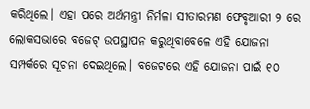କରିଥିଲେ। ଏହା ପରେ ଅର୍ଥମନ୍ତ୍ରୀ ନିର୍ମଳା ସୀତାରମଣ ଫେବୃଆରୀ ୨ ରେ ଲୋକସଭାରେ ବଜେଟ୍ ଉପସ୍ଥାପନ କରୁଥିବାବେଳେ ଏହି ଯୋଜନା ସମ୍ପର୍କରେ ସୂଚନା ଦେଇଥିଲେ। ବଜେଟରେ ଏହି ଯୋଜନା ପାଇଁ ୧୦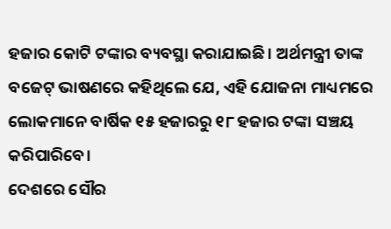ହଜାର କୋଟି ଟଙ୍କାର ବ୍ୟବସ୍ଥା କରାଯାଇଛି। ଅର୍ଥମନ୍ତ୍ରୀ ତାଙ୍କ ବଜେଟ୍ ଭାଷଣରେ କହିଥିଲେ ଯେ, ଏହି ଯୋଜନା ମାଧ୍ୟମରେ ଲୋକମାନେ ବାର୍ଷିକ ୧୫ ହଜାରରୁ ୧୮ ହଜାର ଟଙ୍କା ସଞ୍ଚୟ କରିପାରିବେ।
ଦେଶରେ ସୌର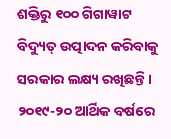ଶକ୍ତିରୁ ୧୦୦ ଗିଗାୱାଟ ବିଦ୍ୟୁତ୍ ଉତ୍ପାଦନ କରିବାକୁ ସରକାର ଲକ୍ଷ୍ୟ ରଖିଛନ୍ତି। ୨୦୧୯-୨୦ ଆର୍ଥିକ ବର୍ଷରେ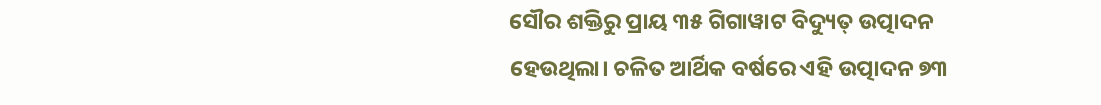ସୌର ଶକ୍ତିରୁ ପ୍ରାୟ ୩୫ ଗିଗାୱାଟ ବିଦ୍ୟୁତ୍ ଉତ୍ପାଦନ ହେଉଥିଲା। ଚଳିତ ଆର୍ଥିକ ବର୍ଷରେ ଏହି ଉତ୍ପାଦନ ୭୩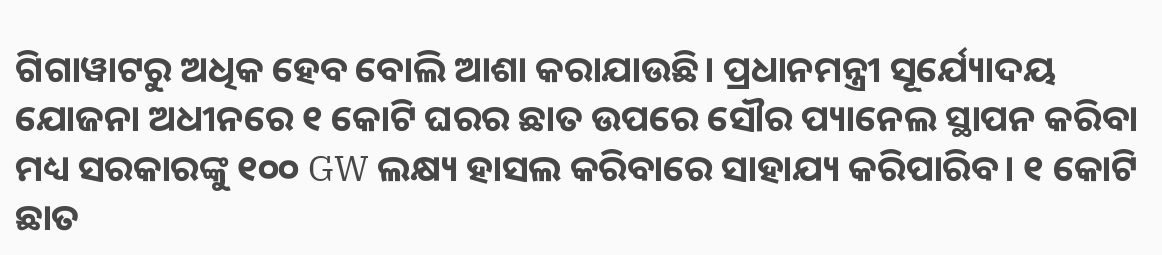ଗିଗାୱାଟରୁ ଅଧିକ ହେବ ବୋଲି ଆଶା କରାଯାଉଛି। ପ୍ରଧାନମନ୍ତ୍ରୀ ସୂର୍ଯ୍ୟୋଦୟ ଯୋଜନା ଅଧୀନରେ ୧ କୋଟି ଘରର ଛାତ ଉପରେ ସୌର ପ୍ୟାନେଲ ସ୍ଥାପନ କରିବା ମଧ୍ୟ ସରକାରଙ୍କୁ ୧୦୦ GW ଲକ୍ଷ୍ୟ ହାସଲ କରିବାରେ ସାହାଯ୍ୟ କରିପାରିବ। ୧ କୋଟି ଛାତ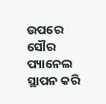ଉପରେ ସୌର ପ୍ୟାନେଲ ସ୍ଥାପନ କରି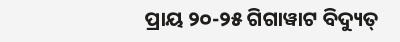ପ୍ରାୟ ୨୦-୨୫ ଗିଗାୱାଟ ବିଦ୍ୟୁତ୍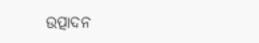ଉତ୍ପାଦନ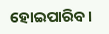ହୋଇପାରିବ।